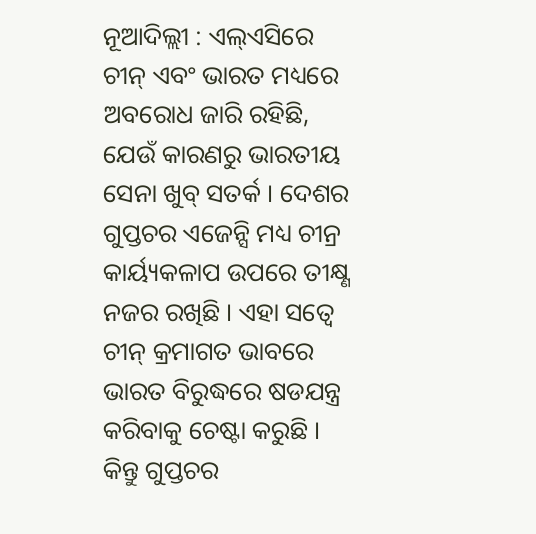ନୂଆଦିଲ୍ଲୀ : ଏଲ୍ଏସିରେ ଚୀନ୍ ଏବଂ ଭାରତ ମଧ୍ୟରେ ଅବରୋଧ ଜାରି ରହିଛି, ଯେଉଁ କାରଣରୁ ଭାରତୀୟ ସେନା ଖୁବ୍ ସତର୍କ । ଦେଶର ଗୁପ୍ତଚର ଏଜେନ୍ସି ମଧ୍ୟ ଚୀନ୍ର କାର୍ୟ୍ୟକଳାପ ଉପରେ ତୀକ୍ଷ୍ଣ ନଜର ରଖିଛି । ଏହା ସତ୍ୱେ ଚୀନ୍ କ୍ରମାଗତ ଭାବରେ ଭାରତ ବିରୁଦ୍ଧରେ ଷଡଯନ୍ତ୍ର କରିବାକୁ ଚେଷ୍ଟା କରୁଛି । କିନ୍ତୁ ଗୁପ୍ତଚର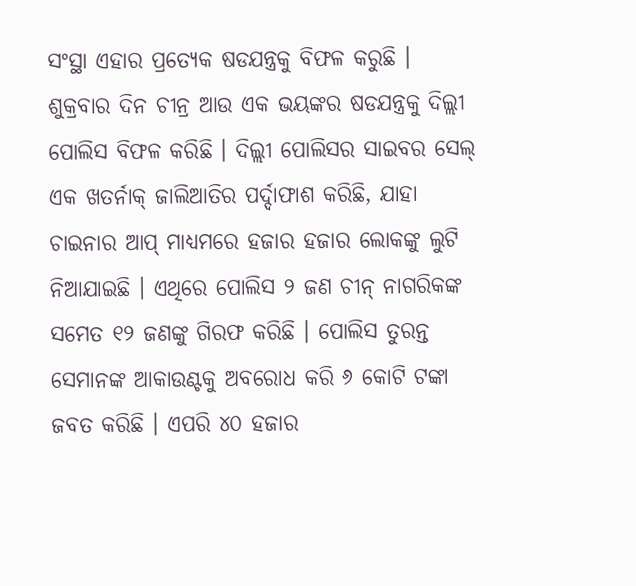ସଂସ୍ଥା ଏହାର ପ୍ରତ୍ୟେକ ଷଡଯନ୍ତ୍ରକୁ ବିଫଳ କରୁଛି ।
ଶୁକ୍ରବାର ଦିନ ଚୀନ୍ର ଆଉ ଏକ ଭୟଙ୍କର ଷଡଯନ୍ତ୍ରକୁ ଦିଲ୍ଲୀ ପୋଲିସ ବିଫଳ କରିଛି । ଦିଲ୍ଲୀ ପୋଲିସର ସାଇବର ସେଲ୍ ଏକ ଖତର୍ନାକ୍ ଜାଲିଆତିର ପର୍ଦ୍ଦାଫାଶ କରିଛି, ଯାହା ଚାଇନାର ଆପ୍ ମାଧ୍ୟମରେ ହଜାର ହଜାର ଲୋକଙ୍କୁ ଲୁଟି ନିଆଯାଇଛି । ଏଥିରେ ପୋଲିସ ୨ ଜଣ ଚୀନ୍ ନାଗରିକଙ୍କ ସମେତ ୧୨ ଜଣଙ୍କୁ ଗିରଫ କରିଛି । ପୋଲିସ ତୁରନ୍ତ ସେମାନଙ୍କ ଆକାଉଣ୍ଟକୁ ଅବରୋଧ କରି ୬ କୋଟି ଟଙ୍କା ଜବତ କରିଛି । ଏପରି ୪୦ ହଜାର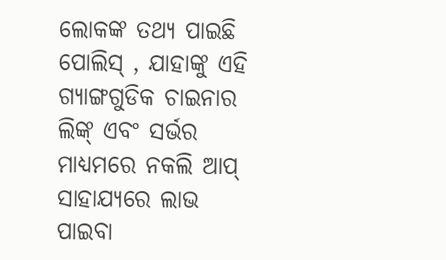ଲୋକଙ୍କ ତଥ୍ୟ ପାଇଛି ପୋଲିସ୍ , ଯାହାଙ୍କୁ ଏହି ଗ୍ୟାଙ୍ଗଗୁଡିକ ଚାଇନାର ଲିଙ୍କ୍ ଏବଂ ସର୍ଭର ମାଧ୍ୟମରେ ନକଲି ଆପ୍ ସାହାଯ୍ୟରେ ଲାଭ ପାଇବା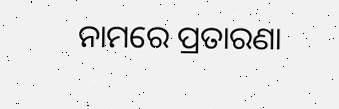ନାମରେ ପ୍ରତାରଣା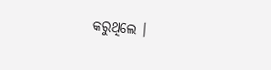କରୁଥିଲେ ।